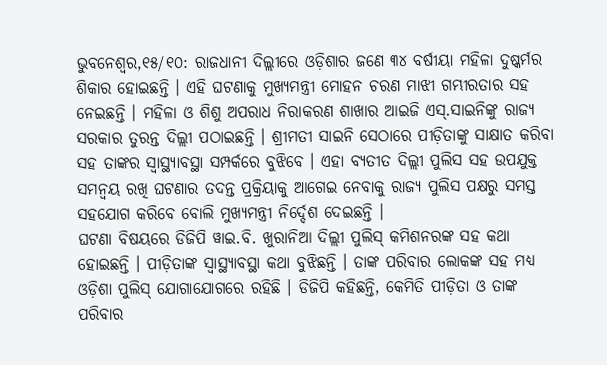ଭୁବନେଶ୍ୱର,୧୫/୧୦: ରାଜଧାନୀ ଦିଲ୍ଲୀରେ ଓଡ଼ିଶାର ଜଣେ ୩୪ ବର୍ଷୀୟା ମହିଳା ଦୁଷ୍କର୍ମର ଶିକାର ହୋଇଛନ୍ତି । ଏହି ଘଟଣାକୁ ମୁଖ୍ୟମନ୍ତ୍ରୀ ମୋହନ ଚରଣ ମାଝୀ ଗମ୍ଭୀରତାର ସହ ନେଇଛନ୍ତି । ମହିଳା ଓ ଶିଶୁ ଅପରାଧ ନିରାକରଣ ଶାଖାର ଆଇଜି ଏସ୍.ସାଇନିଙ୍କୁ ରାଜ୍ୟ ସରକାର ତୁରନ୍ତ ଦିଲ୍ଲୀ ପଠାଇଛନ୍ତି । ଶ୍ରୀମତୀ ସାଇନି ସେଠାରେ ପୀଡ଼ିତାଙ୍କୁ ସାକ୍ଷାତ କରିବା ସହ ତାଙ୍କର ସ୍ୱାସ୍ଥ୍ୟାବସ୍ଥା ସମ୍ପର୍କରେ ବୁଝିବେ । ଏହା ବ୍ୟତୀତ ଦିଲ୍ଲୀ ପୁଲିସ ସହ ଉପଯୁକ୍ତ ସମନ୍ୱୟ ରଖି ଘଟଣାର ତଦନ୍ତ ପ୍ରକ୍ରିୟାକୁ ଆଗେଇ ନେବାକୁ ରାଜ୍ୟ ପୁଲିସ ପକ୍ଷରୁ ସମସ୍ତ ସହଯୋଗ କରିବେ ବୋଲି ମୁଖ୍ୟମନ୍ତ୍ରୀ ନିର୍ଦ୍ଦେଶ ଦେଇଛନ୍ତି ।
ଘଟଣା ବିଷୟରେ ଡିଜିପି ୱାଇ.ବି. ଖୁରାନିଆ ଦିଲ୍ଲୀ ପୁଲିସ୍ କମିଶନରଙ୍କ ସହ କଥା ହୋଇଛନ୍ତି । ପୀଡ଼ିତାଙ୍କ ସ୍ୱାସ୍ଥ୍ୟାବସ୍ଥା କଥା ବୁଝିଛନ୍ତି । ତାଙ୍କ ପରିବାର ଲୋକଙ୍କ ସହ ମଧ୍ୟ ଓଡ଼ିଶା ପୁଲିସ୍ ଯୋଗାଯୋଗରେ ରହିଛି । ଡିଜିପି କହିଛନ୍ତି, କେମିତି ପୀଡ଼ିତା ଓ ତାଙ୍କ ପରିବାର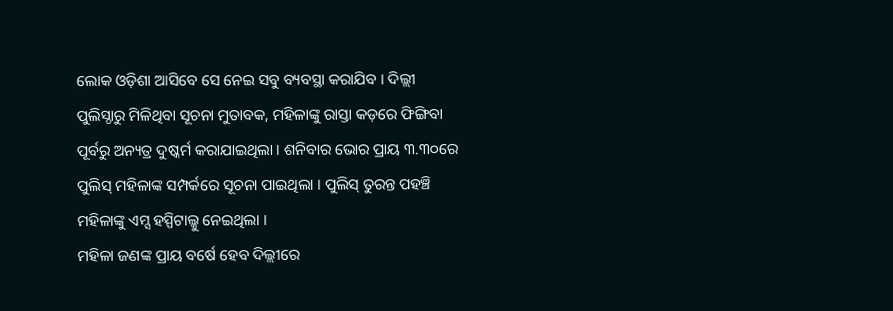ଲୋକ ଓଡ଼ିଶା ଆସିବେ ସେ ନେଇ ସବୁ ବ୍ୟବସ୍ଥା କରାଯିବ । ଦିଲ୍ଲୀ ପୁଲିସ୍ଠାରୁ ମିଳିଥିବା ସୂଚନା ମୁତାବକ, ମହିଳାଙ୍କୁ ରାସ୍ତା କଡ଼ରେ ଫିଙ୍ଗିବା ପୂର୍ବରୁ ଅନ୍ୟତ୍ର ଦୁଷ୍କର୍ମ କରାଯାଇଥିଲା । ଶନିବାର ଭୋର ପ୍ରାୟ ୩.୩୦ରେ ପୁଲିସ୍ ମହିଳାଙ୍କ ସମ୍ପର୍କରେ ସୂଚନା ପାଇଥିଲା । ପୁଲିସ୍ ତୁରନ୍ତ ପହଞ୍ଚି ମହିଳାଙ୍କୁ ଏମ୍ସ ହସ୍ପିଟାଲ୍କୁ ନେଇଥିଲା ।
ମହିଳା ଜଣଙ୍କ ପ୍ରାୟ ବର୍ଷେ ହେବ ଦିଲ୍ଲୀରେ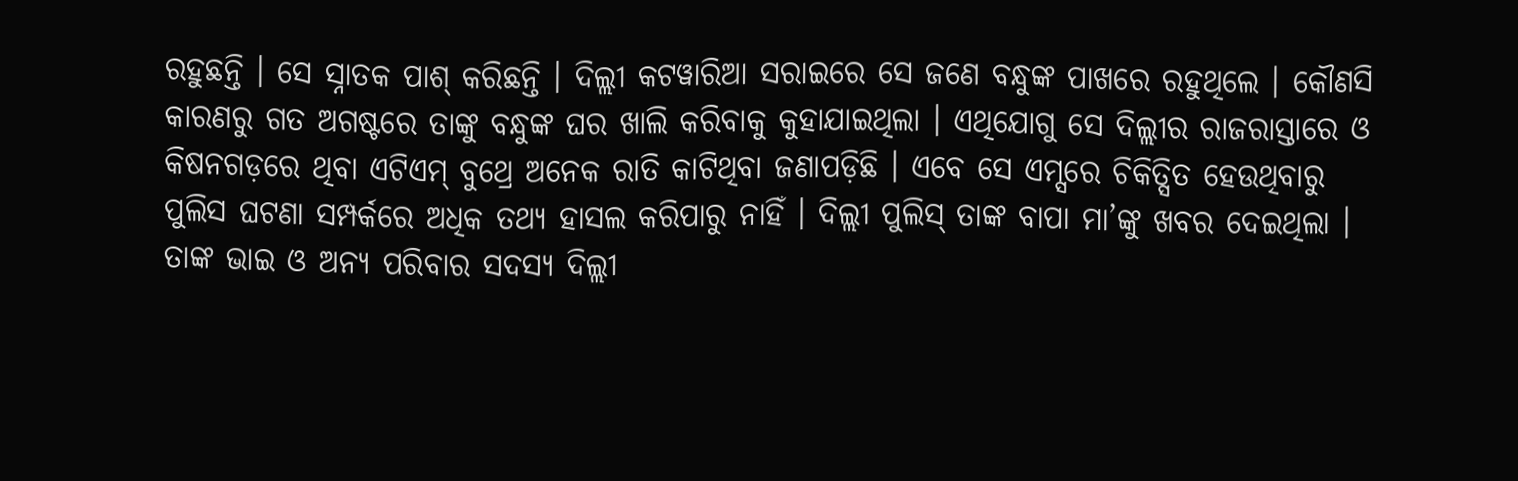ରହୁଛନ୍ତି । ସେ ସ୍ନାତକ ପାଶ୍ କରିଛନ୍ତି । ଦିଲ୍ଲୀ କଟୱାରିଆ ସରାଇରେ ସେ ଜଣେ ବନ୍ଧୁଙ୍କ ପାଖରେ ରହୁଥିଲେ । କୌଣସି କାରଣରୁ ଗତ ଅଗଷ୍ଟରେ ତାଙ୍କୁ ବନ୍ଧୁଙ୍କ ଘର ଖାଲି କରିବାକୁ କୁହାଯାଇଥିଲା । ଏଥିଯୋଗୁ ସେ ଦିଲ୍ଲୀର ରାଜରାସ୍ତାରେ ଓ କିଷନଗଡ଼ରେ ଥିବା ଏଟିଏମ୍ ବୁଥ୍ରେ ଅନେକ ରାତି କାଟିଥିବା ଜଣାପଡ଼ିଛି । ଏବେ ସେ ଏମ୍ସରେ ଚିକିତ୍ସିତ ହେଉଥିବାରୁ ପୁଲିସ ଘଟଣା ସମ୍ପର୍କରେ ଅଧିକ ତଥ୍ୟ ହାସଲ କରିପାରୁ ନାହିଁ । ଦିଲ୍ଲୀ ପୁଲିସ୍ ତାଙ୍କ ବାପା ମା’ଙ୍କୁ ଖବର ଦେଇଥିଲା । ତାଙ୍କ ଭାଇ ଓ ଅନ୍ୟ ପରିବାର ସଦସ୍ୟ ଦିଲ୍ଲୀ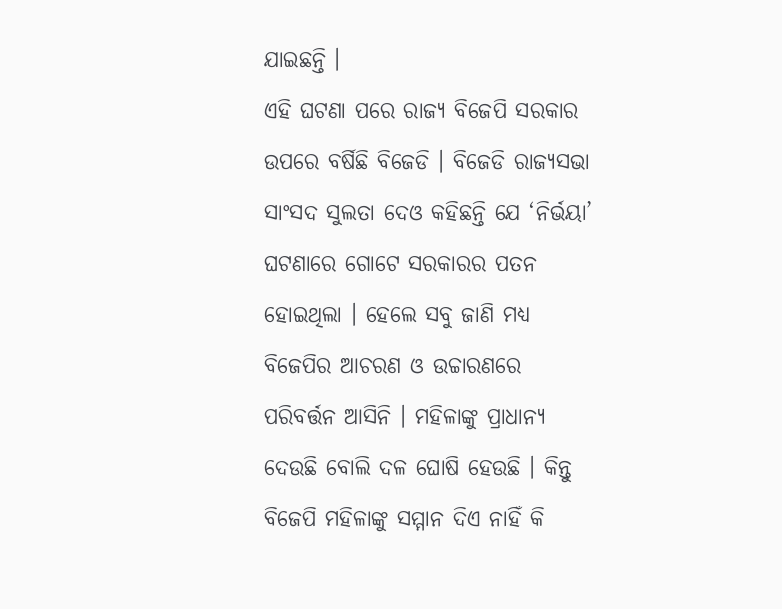ଯାଇଛନ୍ତି ।
ଏହି ଘଟଣା ପରେ ରାଜ୍ୟ ବିଜେପି ସରକାର ଉପରେ ବର୍ଷିଛି ବିଜେଡି । ବିଜେଡି ରାଜ୍ୟସଭା ସାଂସଦ ସୁଲତା ଦେଓ କହିଛନ୍ତି ଯେ ‘ନିର୍ଭୟା’ ଘଟଣାରେ ଗୋଟେ ସରକାରର ପତନ ହୋଇଥିଲା । ହେଲେ ସବୁ ଜାଣି ମଧ୍ୟ ବିଜେପିର ଆଚରଣ ଓ ଉଚ୍ଚାରଣରେ ପରିବର୍ତ୍ତନ ଆସିନି । ମହିଳାଙ୍କୁ ପ୍ରାଧାନ୍ୟ ଦେଉଛି ବୋଲି ଦଳ ଘୋଷି ହେଉଛି । କିନ୍ତୁ ବିଜେପି ମହିଳାଙ୍କୁ ସମ୍ମାନ ଦିଏ ନାହିଁ କି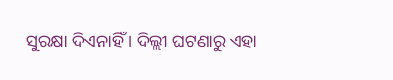ସୁରକ୍ଷା ଦିଏନାହିଁ । ଦିଲ୍ଲୀ ଘଟଣାରୁ ଏହା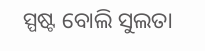ସ୍ପଷ୍ଟ ବୋଲି ସୁଲତା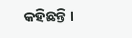କହିଛନ୍ତି ।